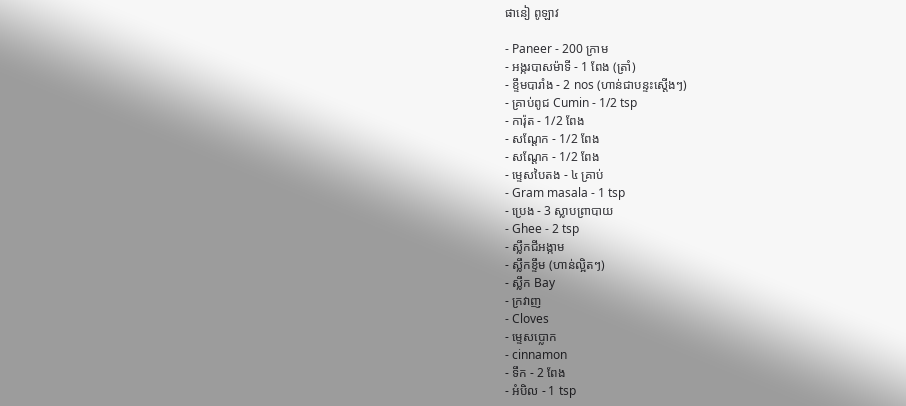ផានៀ ពូឡាវ

- Paneer - 200 ក្រាម
- អង្ករបាសម៉ាទី - 1 ពែង (ត្រាំ)
- ខ្ទឹមបារាំង - 2 nos (ហាន់ជាបន្ទះស្តើងៗ)
- គ្រាប់ពូជ Cumin - 1/2 tsp
- ការ៉ុត - 1/2 ពែង
- សណ្តែក - 1/2 ពែង
- សណ្តែក - 1/2 ពែង
- ម្ទេសបៃតង - ៤ គ្រាប់
- Gram masala - 1 tsp
- ប្រេង - 3 ស្លាបព្រាបាយ
- Ghee - 2 tsp
- ស្លឹកជីអង្កាម
- ស្លឹកខ្ទឹម (ហាន់ល្អិតៗ)
- ស្លឹក Bay
- ក្រវាញ
- Cloves
- ម្ទេសប្លោក
- cinnamon
- ទឹក - 2 ពែង
- អំបិល - 1 tsp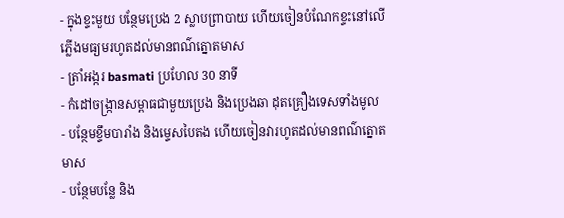- ក្នុងខ្ទះមួយ បន្ថែមប្រេង 2 ស្លាបព្រាបាយ ហើយចៀនបំណែកខ្ទះនៅលើភ្លើងមធ្យមរហូតដល់មានពណ៌ត្នោតមាស
- ត្រាំអង្ករ basmati ប្រហែល 30 នាទី
- កំដៅចង្ក្រានសម្ពាធជាមួយប្រេង និងប្រេងឆា ដុតគ្រឿងទេសទាំងមូល
- បន្ថែមខ្ទឹមបារាំង និងម្ទេសបៃតង ហើយចៀនវារហូតដល់មានពណ៌ត្នោតមាស
- បន្ថែមបន្លែ និង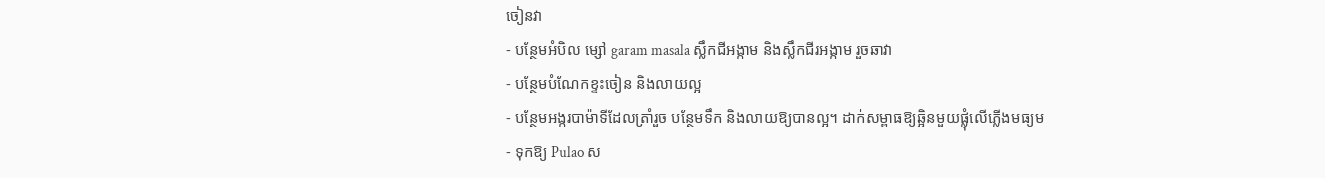ចៀនវា
- បន្ថែមអំបិល ម្សៅ garam masala ស្លឹកជីអង្កាម និងស្លឹកជីរអង្កាម រួចឆាវា
- បន្ថែមបំណែកខ្ទះចៀន និងលាយល្អ
- បន្ថែមអង្ករបាម៉ាទីដែលត្រាំរួច បន្ថែមទឹក និងលាយឱ្យបានល្អ។ ដាក់សម្ពាធឱ្យឆ្អិនមួយផ្លុំលើភ្លើងមធ្យម
- ទុកឱ្យ Pulao ស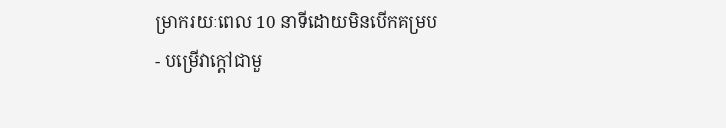ម្រាករយៈពេល 10 នាទីដោយមិនបើកគម្រប
- បម្រើវាក្តៅជាមួ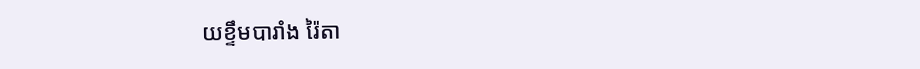យខ្ទឹមបារាំង រ៉ៃតា